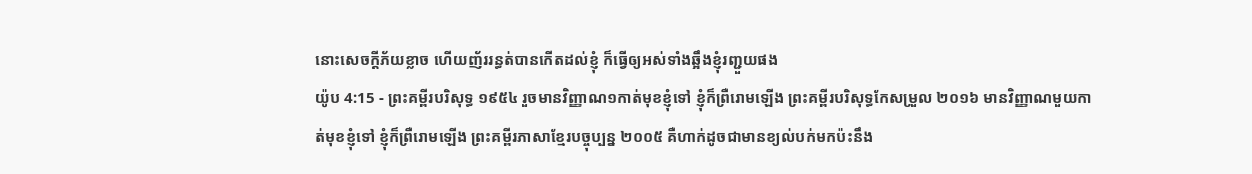នោះសេចក្ដីភ័យខ្លាច ហើយញ័ររន្ធត់បានកើតដល់ខ្ញុំ ក៏ធ្វើឲ្យអស់ទាំងឆ្អឹងខ្ញុំរញ្ជួយផង
យ៉ូប 4:15 - ព្រះគម្ពីរបរិសុទ្ធ ១៩៥៤ រួចមានវិញ្ញាណ១កាត់មុខខ្ញុំទៅ ខ្ញុំក៏ព្រឺរោមឡើង ព្រះគម្ពីរបរិសុទ្ធកែសម្រួល ២០១៦ មានវិញ្ញាណមួយកាត់មុខខ្ញុំទៅ ខ្ញុំក៏ព្រឺរោមឡើង ព្រះគម្ពីរភាសាខ្មែរបច្ចុប្បន្ន ២០០៥ គឺហាក់ដូចជាមានខ្យល់បក់មកប៉ះនឹង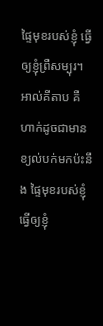ផ្ទៃមុខរបស់ខ្ញុំ ធ្វើឲ្យខ្ញុំព្រឺសម្បុរ។ អាល់គីតាប គឺហាក់ដូចជាមានខ្យល់បក់មកប៉ះនឹង ផ្ទៃមុខរបស់ខ្ញុំ ធ្វើឲ្យខ្ញុំ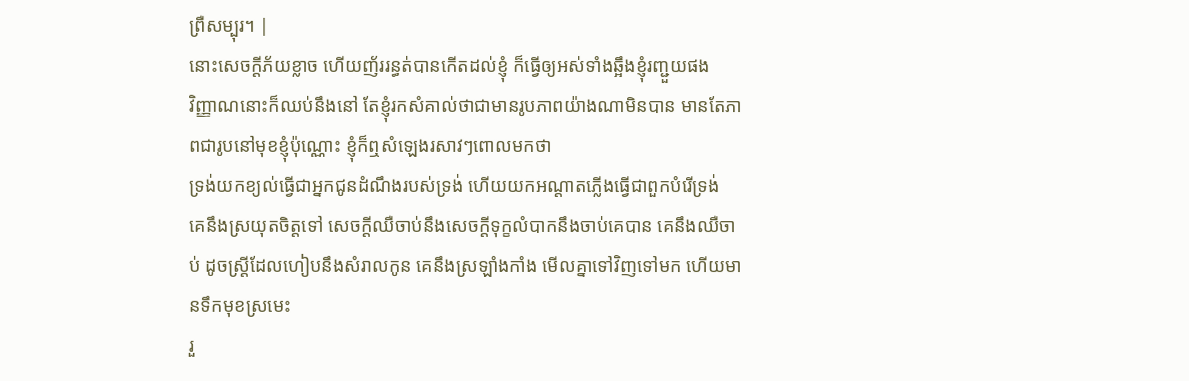ព្រឺសម្បុរ។ |
នោះសេចក្ដីភ័យខ្លាច ហើយញ័ររន្ធត់បានកើតដល់ខ្ញុំ ក៏ធ្វើឲ្យអស់ទាំងឆ្អឹងខ្ញុំរញ្ជួយផង
វិញ្ញាណនោះក៏ឈប់នឹងនៅ តែខ្ញុំរកសំគាល់ថាជាមានរូបភាពយ៉ាងណាមិនបាន មានតែភាពជារូបនៅមុខខ្ញុំប៉ុណ្ណោះ ខ្ញុំក៏ឮសំឡេងរសាវៗពោលមកថា
ទ្រង់យកខ្យល់ធ្វើជាអ្នកជូនដំណឹងរបស់ទ្រង់ ហើយយកអណ្តាតភ្លើងធ្វើជាពួកបំរើទ្រង់
គេនឹងស្រយុតចិត្តទៅ សេចក្ដីឈឺចាប់នឹងសេចក្ដីទុក្ខលំបាកនឹងចាប់គេបាន គេនឹងឈឺចាប់ ដូចស្ត្រីដែលហៀបនឹងសំរាលកូន គេនឹងស្រឡាំងកាំង មើលគ្នាទៅវិញទៅមក ហើយមានទឹកមុខស្រមេះ
រួ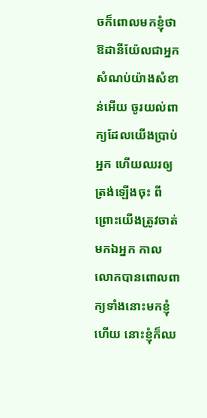ចក៏ពោលមកខ្ញុំថា ឱដានីយ៉ែលជាអ្នកសំណប់យ៉ាងសំខាន់អើយ ចូរយល់ពាក្យដែលយើងប្រាប់អ្នក ហើយឈរឲ្យត្រង់ឡើងចុះ ពីព្រោះយើងត្រូវចាត់មកឯអ្នក កាលលោកបានពោលពាក្យទាំងនោះមកខ្ញុំហើយ នោះខ្ញុំក៏ឈ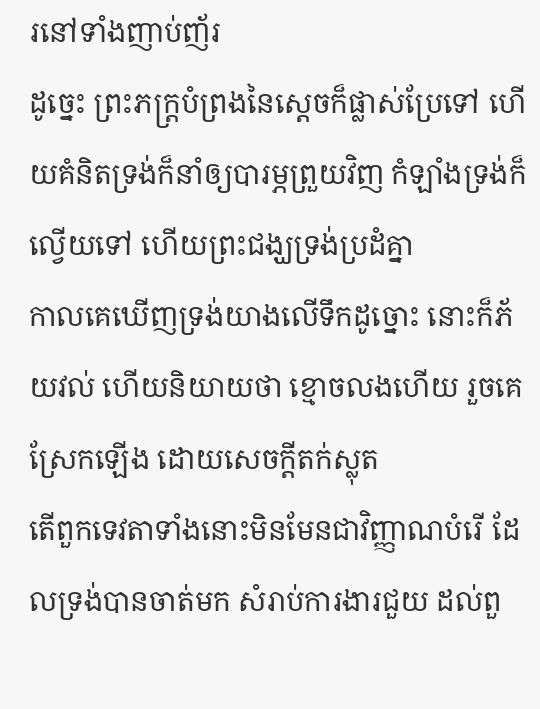រនៅទាំងញាប់ញ័រ
ដូច្នេះ ព្រះភក្ត្របំព្រងនៃស្តេចក៏ផ្លាស់ប្រែទៅ ហើយគំនិតទ្រង់ក៏នាំឲ្យបារម្ភព្រួយវិញ កំឡាំងទ្រង់ក៏ល្វើយទៅ ហើយព្រះជង្ឃទ្រង់ប្រដំគ្នា
កាលគេឃើញទ្រង់យាងលើទឹកដូច្នោះ នោះក៏ភ័យវល់ ហើយនិយាយថា ខ្មោចលងហើយ រួចគេស្រែកឡើង ដោយសេចក្ដីតក់ស្លុត
តើពួកទេវតាទាំងនោះមិនមែនជាវិញ្ញាណបំរើ ដែលទ្រង់បានចាត់មក សំរាប់ការងារជួយ ដល់ពួ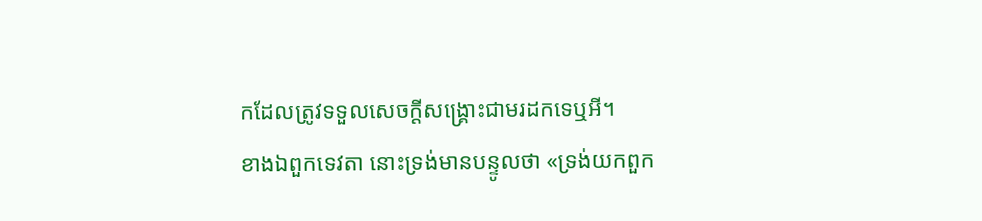កដែលត្រូវទទួលសេចក្ដីសង្គ្រោះជាមរដកទេឬអី។
ខាងឯពួកទេវតា នោះទ្រង់មានបន្ទូលថា «ទ្រង់យកពួក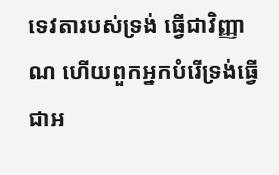ទេវតារបស់ទ្រង់ ធ្វើជាវិញ្ញាណ ហើយពួកអ្នកបំរើទ្រង់ធ្វើជាអ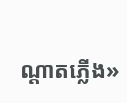ណ្តាតភ្លើង»